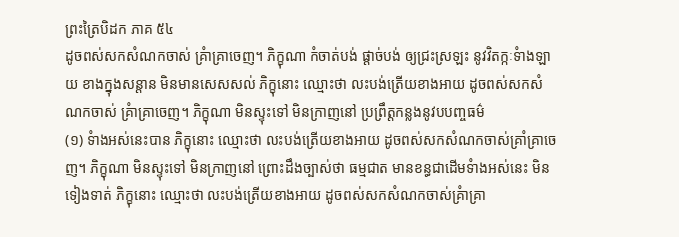ព្រះត្រៃបិដក ភាគ ៥៤
ដូចពស់សកសំណកចាស់ គ្រំាគ្រាចេញ។ ភិក្ខុណា កំចាត់បង់ ផ្តាច់បង់ ឲ្យជ្រះស្រឡះ នូវវិតក្កៈទំាងឡាយ ខាងក្នុងសន្តាន មិនមានសេសសល់ ភិក្ខុនោះ ឈ្មោះថា លះបង់ត្រើយខាងអាយ ដូចពស់សកសំណកចាស់ គ្រំាគ្រាចេញ។ ភិក្ខុណា មិនស្ទុះទៅ មិនក្រាញនៅ ប្រព្រឹត្តកន្លងនូវបបញ្ចធម៌
(១) ទំាងអស់នេះបាន ភិក្ខុនោះ ឈ្មោះថា លះបង់ត្រើយខាងអាយ ដូចពស់សកសំណកចាស់គ្រាំគ្រាចេញ។ ភិក្ខុណា មិនស្ទុះទៅ មិនក្រាញនៅ ព្រោះដឹងច្បាស់ថា ធម្មជាត មានខន្ធជាដើមទំាងអស់នេះ មិនទៀងទាត់ ភិក្ខុនោះ ឈ្មោះថា លះបង់ត្រើយខាងអាយ ដូចពស់សកសំណកចាស់គ្រំាគ្រា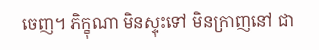ចេញ។ ភិក្ខុណា មិនស្ទុះទៅ មិនក្រាញនៅ ជា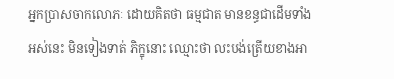អ្នកប្រាសចាកលោភៈ ដោយគិតថា ធម្មជាត មានខន្ធជាដើមទាំងអស់នេះ មិនទៀងទាត់ ភិក្ខុនោះ ឈ្មោះថា លះបង់ត្រើយខាងអា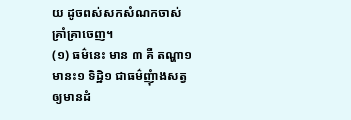យ ដូចពស់សកសំណកចាស់គ្រាំគ្រាចេញ។
(១) ធម៌នេះ មាន ៣ គឺ តណ្ហា១ មានះ១ ទិដ្ឋិ១ ជាធម៌ញុំាងសត្វឲ្យមានដំ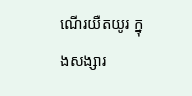ណើរយឺតយូរ ក្នុងសង្សារ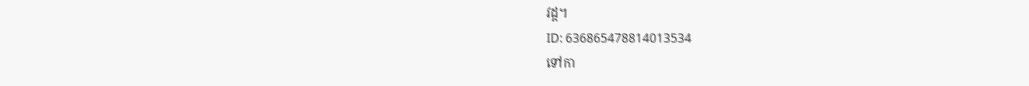វដ្ត។
ID: 636865478814013534
ទៅកា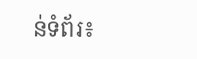ន់ទំព័រ៖